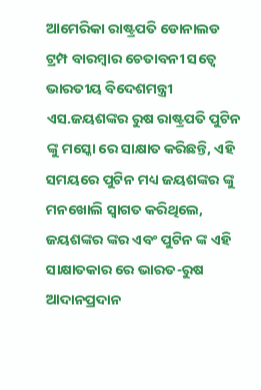ଆମେରିକା ରାଷ୍ଟ୍ରପତି ଡୋନାଲଡ ଟ୍ରମ୍ପ ବାରମ୍ବାର ଚେତାବନୀ ସତ୍ୱେ ଭାରତୀୟ ବିଦେଶମନ୍ତ୍ରୀ ଏସ.ଜୟଶଙ୍କର ରୁଷ ରାଷ୍ଟ୍ରପତି ପୁଟିନ ଙ୍କୁ ମସ୍କୋ ରେ ସାକ୍ଷାତ କରିଛନ୍ତି, ଏହି ସମୟରେ ପୁଟିନ ମଧ୍ୟ ଜୟଶଙ୍କର ଙ୍କୁ ମନଖୋଲି ସ୍ୱାଗତ କରିଥିଲେ, ଜୟଶଙ୍କର ଙ୍କର ଏବଂ ପୁଟିନ ଙ୍କ ଏହି ସାକ୍ଷାତକାର ରେ ଭାରତ-ରୁଷ ଆଦାନପ୍ରଦାନ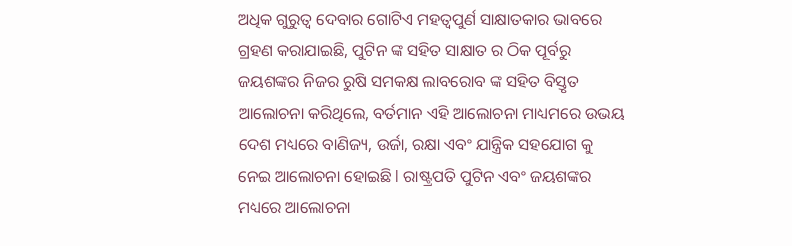ଅଧିକ ଗୁରୁତ୍ୱ ଦେବାର ଗୋଟିଏ ମହତ୍ଵପୁର୍ଣ ସାକ୍ଷାତକାର ଭାବରେ ଗ୍ରହଣ କରାଯାଇଛି, ପୁଟିନ ଙ୍କ ସହିତ ସାକ୍ଷାତ ର ଠିକ ପୂର୍ବରୁ ଜୟଶଙ୍କର ନିଜର ରୁଷି ସମକକ୍ଷ ଲାବରୋବ ଙ୍କ ସହିତ ବିସ୍ତୃତ ଆଲୋଚନା କରିଥିଲେ, ବର୍ତମାନ ଏହି ଆଲୋଚନା ମାଧ୍ୟମରେ ଉଭୟ ଦେଶ ମଧ୍ୟରେ ବାଣିଜ୍ୟ, ଉର୍ଜା, ରକ୍ଷା ଏବଂ ଯାନ୍ତ୍ରିକ ସହଯୋଗ କୁ ନେଇ ଆଲୋଚନା ହୋଇଛି l ରାଷ୍ଟ୍ରପତି ପୁଟିନ ଏବଂ ଜୟଶଙ୍କର ମଧ୍ୟରେ ଆଲୋଚନା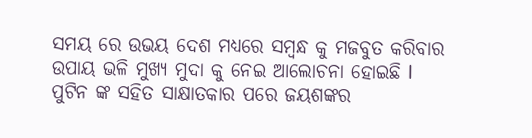ସମୟ ରେ ଉଭୟ ଦେଶ ମଧ୍ୟରେ ସମ୍ବନ୍ଧ କୁ ମଜବୁତ କରିବାର ଉପାୟ ଭଳି ମୁଖ୍ୟ ମୁଦା କୁ ନେଇ ଆଲୋଚନା ହୋଇଛି l
ପୁଟିନ ଙ୍କ ସହିତ ସାକ୍ଷାତକାର ପରେ ଜୟଶଙ୍କର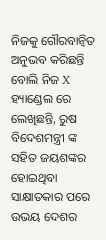ନିଜକୁ ଗୌରବାନ୍ୱିତ ଅନୁଭବ କରିଛନ୍ତି ବୋଲି ନିଜ X ହ୍ୟାଣ୍ଡେଲ ରେ ଲେଖିଛନ୍ତି, ରୁଷ ବିଦେଶମନ୍ତ୍ରୀ ଙ୍କ ସହିତ ଜୟଶଙ୍କର ହୋଇଥିବା ସାକ୍ଷାତକାର ପରେ ଉଭୟ ଦେଶର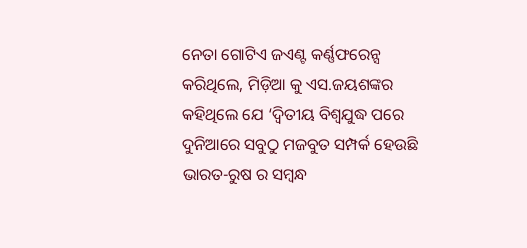ନେତା ଗୋଟିଏ ଜଏଣ୍ଟ କର୍ଣ୍ଣଫରେନ୍ସ କରିଥିଲେ, ମିଡ଼ିଆ କୁ ଏସ.ଜୟଶଙ୍କର କହିଥିଲେ ଯେ ‘ଦ୍ଵିତୀୟ ବିଶ୍ୱଯୁଦ୍ଧ ପରେ ଦୁନିଆରେ ସବୁଠୁ ମଜବୁତ ସମ୍ପର୍କ ହେଉଛି ଭାରତ-ରୁଷ ର ସମ୍ବନ୍ଧ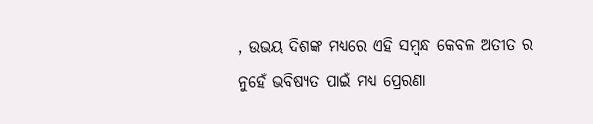, ଉଭୟ ଦିଶଙ୍କ ମଧ୍ୟରେ ଏହି ସମ୍ବନ୍ଧ କେବଳ ଅତୀତ ର ନୁହେଁ ଭବିଷ୍ୟତ ପାଇଁ ମଧ୍ୟ ପ୍ରେରଣା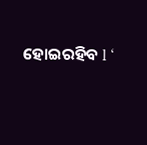ହୋଇରହିବ l ‘